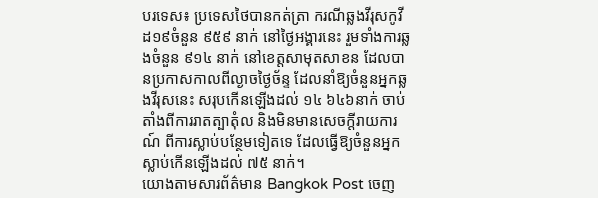បរទេស៖ ប្រទេសថៃបានកត់ត្រា ករណីឆ្លងវីរុសកូវីដ១៩ចំនួន ៩៥៩ នាក់ នៅថ្ងៃអង្គារនេះ រួមទាំងការឆ្លងចំនួន ៩១៤ នាក់ នៅខេត្តសាមុតសាខន ដែលបានប្រកាសកាលពីល្ងាចថ្ងៃច័ន្ទ ដែលនាំឱ្យចំនួនអ្នកឆ្លងវីរុសនេះ សរុបកើនឡើងដល់ ១៤ ៦៤៦នាក់ ចាប់តាំងពីការរាតត្បាតុំល និងមិនមានសេចក្តីរាយការណ៍ ពីការស្លាប់បន្ថែមទៀតទេ ដែលធ្វើឱ្យចំនួនអ្នកស្លាប់កើនឡើងដល់ ៧៥ នាក់។
យោងតាមសារព័ត៌មាន Bangkok Post ចេញ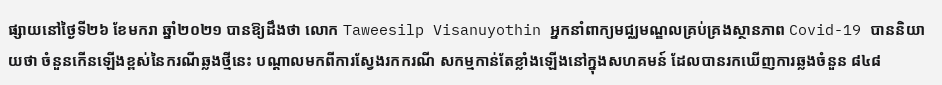ផ្សាយនៅថ្ងៃទី២៦ ខែមករា ឆ្នាំ២០២១ បានឱ្យដឹងថា លោក Taweesilp Visanuyothin អ្នកនាំពាក្យមជ្ឈមណ្ឌលគ្រប់គ្រងស្ថានភាព Covid-19 បាននិយាយថា ចំនួនកើនឡើងខ្ពស់នៃករណីឆ្លងថ្មីនេះ បណ្តាលមកពីការស្វែងរកករណី សកម្មកាន់តែខ្លាំងឡើងនៅក្នុងសហគមន៍ ដែលបានរកឃើញការឆ្លងចំនួន ៨៤៨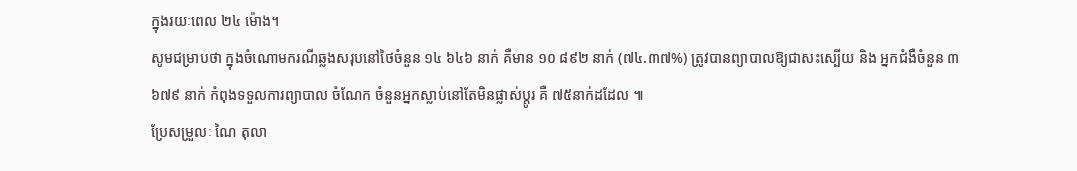ក្នុងរយៈពេល ២៤ ម៉ោង។
សូមជម្រាបថា ក្នុងចំណោមករណីឆ្លងសរុបនៅថៃចំនួន ១៤ ៦៤៦ នាក់ គឺមាន ១០ ៨៩២ នាក់ (៧៤.៣៧%) ត្រូវបានព្យាបាលឱ្យជាសះស្បើយ និង អ្នកជំងឺចំនួន ៣ ៦៧៩ នាក់ កំពុងទទួលការព្យាបាល ចំណែក ចំនួនអ្នកស្លាប់នៅតែមិនផ្លាស់ប្តូរ គឺ ៧៥នាក់ដដែល ៕
ប្រែសម្រួលៈ ណៃ តុលា